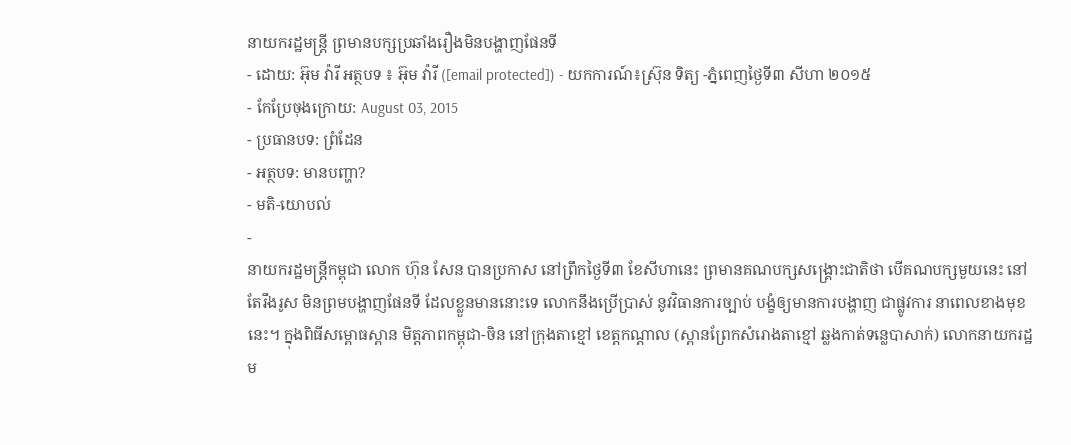នាយករដ្ឋមន្រ្តី ព្រមានបក្សប្រឆាំងរឿងមិនបង្ហាញផែនទី
- ដោយ: អ៊ុម វ៉ារី អត្ថបទ ៖ អ៊ុម វ៉ារី ([email protected]) - យកការណ៍៖ស្រ៊ុន ទិត្យ -ភ្នំពេញថ្ងៃទី៣ សីហា ២០១៥
- កែប្រែចុងក្រោយ: August 03, 2015
- ប្រធានបទ: ព្រំដែន
- អត្ថបទ: មានបញ្ហា?
- មតិ-យោបល់
-
នាយករដ្ឋមន្ត្រីកម្ពុជា លោក ហ៊ុន សែន បានប្រកាស នៅព្រឹកថ្ងៃទី៣ ខែសីហានេះ ព្រមានគណបក្សសង្គ្រោះជាតិថា បើគណបក្សមួយនេះ នៅតែរឹងរូស មិនព្រមបង្ហាញផែនទី ដែលខ្លួនមាននោះទេ លោកនឹងប្រើប្រាស់ នូវវិធានការច្បាប់ បង្ខំឲ្យមានការបង្ហាញ ជាផ្លូវការ នាពេលខាងមុខនេះ។ ក្នុងពិធីសម្ពោធស្ពាន មិត្តភាពកម្ពុជា-ចិន នៅក្រុងតាខ្មៅ ខេត្តកណ្តាល (ស្ពានព្រែកសំរោងតាខ្មៅ ឆ្លងកាត់ទន្លេបាសាក់) លោកនាយករដ្ឋម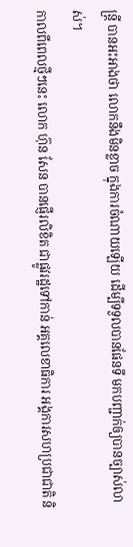ន្រ្តី បានអះអាងថា លោកនឹងមិនខ្លាច ក្នុងការចំណាយឡើយ ដើម្បីទទួលបានផែនទី មកបញ្ជាក់ឲ្យបានច្បាស់លាស់។
កាលពីពេលថ្មីៗនេះ លោក ហ៊ុន សែន បានផ្ញើរលិខិត ជាផ្លូវរដ្ឋទៅកាន់ អគ្គលេខាធិការ អង្គការសហប្រជាជាតិ និ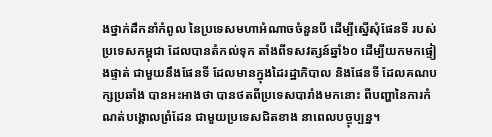ងថ្នាក់ដឹកនាំកំពូល នៃប្រទេសមហាអំណាចចំនួនបី ដើម្បីស្នើសុំផែនទី របស់ប្រទេសកម្ពុជា ដែលបានតំកល់ទុក តាំងពីទសវត្សន៍ឆ្នាំ៦០ ដើម្បីយកមកផ្ទៀងផ្ទាត់ ជាមួយនឹងផែនទី ដែលមានក្នុងដៃរដ្ឋាភិបាល និងផែនទី ដែលគណបក្សប្រឆាំង បានអះអាងថា បានថតពីប្រទេសបារាំងមកនោះ ពីបញ្ហានៃការកំណត់បង្គោលព្រំដែន ជាមួយប្រទេសជិតខាង នាពេលបច្ចុប្បន្ន។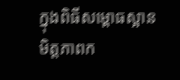ក្នុងពិធីសម្ពោធស្អាន មិត្តភាពក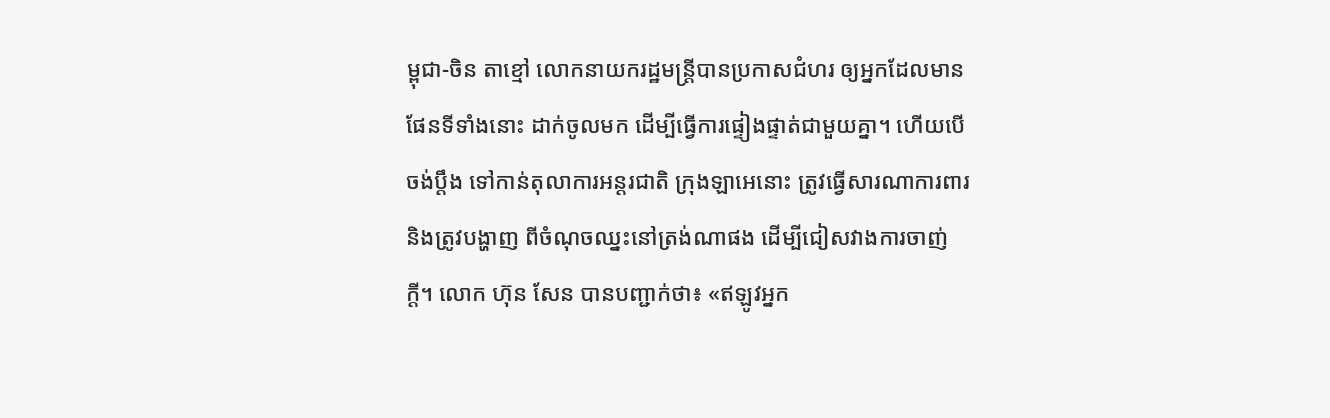ម្ពុជា-ចិន តាខ្មៅ លោកនាយករដ្ឋមន្រ្តីបានប្រកាសជំហរ ឲ្យអ្នកដែលមានផែនទីទាំងនោះ ដាក់ចូលមក ដើម្បីធ្វើការផ្ទៀងផ្ទាត់ជាមួយគ្នា។ ហើយបើចង់ប្តឹង ទៅកាន់តុលាការអន្តរជាតិ ក្រុងឡាអេនោះ ត្រូវធ្វើសារណាការពារ និងត្រូវបង្ហាញ ពីចំណុចឈ្នះនៅត្រង់ណាផង ដើម្បីជៀសវាងការចាញ់ក្តី។ លោក ហ៊ុន សែន បានបញ្ជាក់ថា៖ «ឥឡូវអ្នក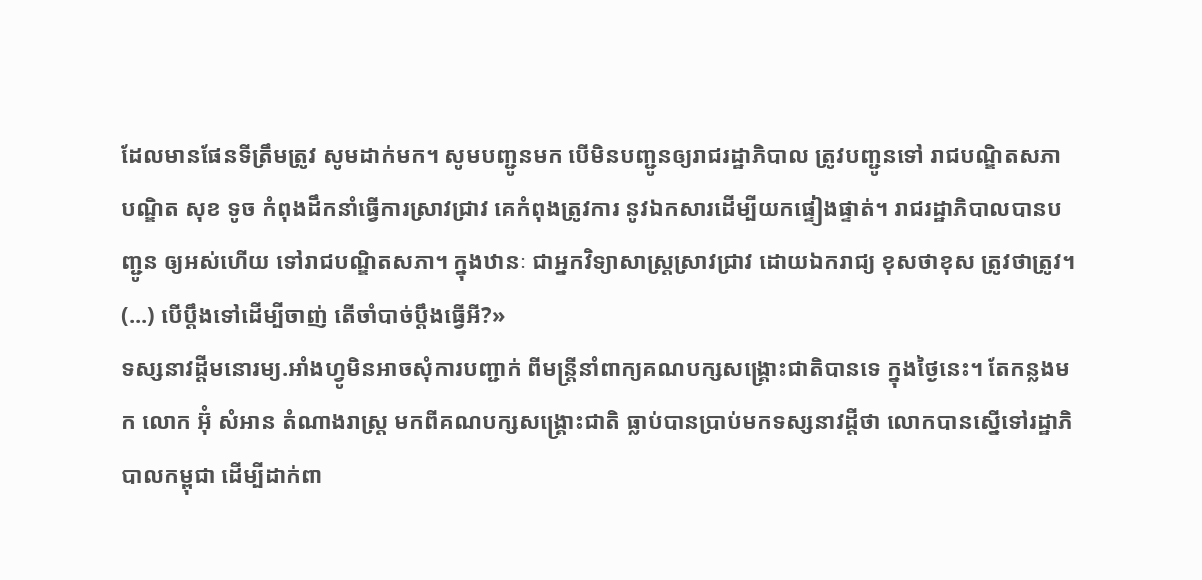ដែលមានផែនទីត្រឹមត្រូវ សូមដាក់មក។ សូមបញ្ជូនមក បើមិនបញ្ជូនឲ្យរាជរដ្ឋាភិបាល ត្រូវបញ្ជូនទៅ រាជបណ្ឌិតសភា បណ្ឌិត សុខ ទូច កំពុងដឹកនាំធ្វើការស្រាវជ្រាវ គេកំពុងត្រូវការ នូវឯកសារដើម្បីយកផ្ទៀងផ្ទាត់។ រាជរដ្ឋាភិបាលបានបញ្ជូន ឲ្យអស់ហើយ ទៅរាជបណ្ឌិតសភា។ ក្នុងឋានៈ ជាអ្នកវិទ្យាសាស្ត្រស្រាវជ្រាវ ដោយឯករាជ្យ ខុសថាខុស ត្រូវថាត្រូវ។ (...) បើប្តឹងទៅដើម្បីចាញ់ តើចាំបាច់ប្តឹងធ្វើអី?»
ទស្សនាវដ្តីមនោរម្យ.អាំងហ្វូមិនអាចសុំការបញ្ជាក់ ពីមន្រ្តីនាំពាក្យគណបក្សសង្គ្រោះជាតិបានទេ ក្នុងថ្ងៃនេះ។ តែកន្លងមក លោក អ៊ុំ សំអាន តំណាងរាស្ត្រ មកពីគណបក្សសង្គ្រោះជាតិ ធ្លាប់បានប្រាប់មកទស្សនាវដ្តីថា លោកបានស្នើទៅរដ្ឋាភិបាលកម្ពុជា ដើម្បីដាក់ពា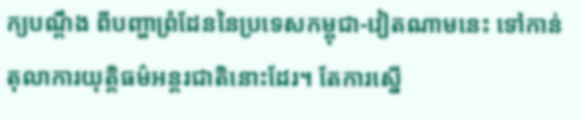ក្យបណ្តឹង ពីបញ្ហាព្រំដែននៃប្រទេសកម្ពុជា-វៀតណាមនេះ ទៅកាន់តុលាការយុត្តិធម៌អន្តរជាតិនោះដែរ។ តែការស្នើ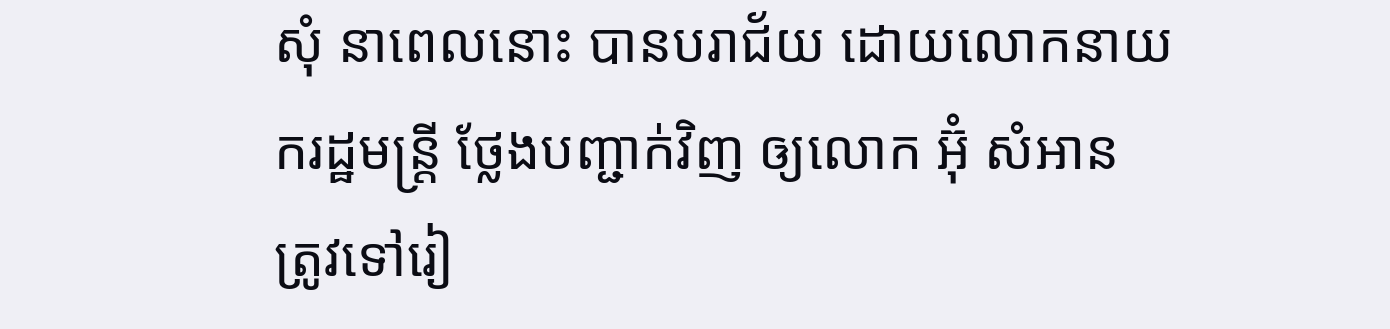សុំ នាពេលនោះ បានបរាជ័យ ដោយលោកនាយករដ្ឋមន្រ្តី ថ្លែងបញ្ជាក់វិញ ឲ្យលោក អ៊ុំ សំអាន ត្រូវទៅរៀ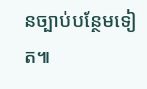នច្បាប់បន្ថែមទៀត៕